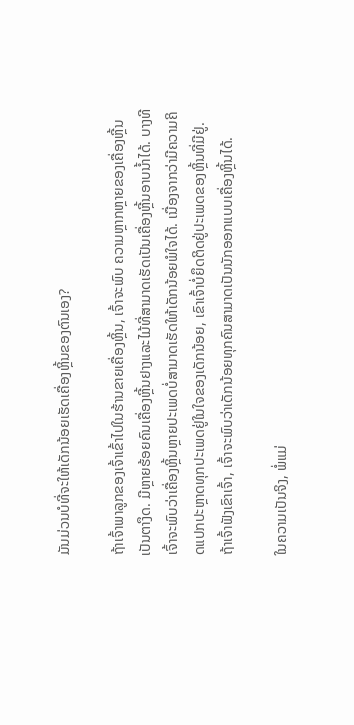ມັນມ່ວນບໍທີ່ຈະໃຫ້ເດັກນ້ອຍເຮັດເຄື່ອງຫຼິ້ນຂອງຕົນເອງ?

ຖ້າເຈົ້າພາລູກຂອງເຈົ້າເຂົ້າໄປໃນຮ້ານຂາຍເຄື່ອງຫຼິ້ນ, ເຈົ້າຈະພົບ ຄວາມຫຼາກຫຼາຍຂອງເຄື່ອງຫຼີ້ນເປັນຕາງຶດ. ມີຫຼາຍຮ້ອຍຄົນເຄື່ອງຫຼີ້ນຢາງແລະໄມ້ທີ່ສາມາດເຮັດເປັນເຄື່ອງຫຼີ້ນອາບນໍ້າໄດ້. ບາງທີເຈົ້າຈະພົບວ່າເຄື່ອງຫຼິ້ນຫຼາຍປະເພດບໍ່ສາມາດເຮັດໃຫ້ເດັກນ້ອຍພໍໃຈໄດ້. ເນື່ອງຈາກວ່າມີຄວາມຄິດແປກປະຫຼາດທຸກປະເພດຢູ່ໃນໃຈຂອງເດັກນ້ອຍ, ເຂົາເຈົ້າບໍ່ຍຶດຕິດຢູ່ປະເພດຂອງຫຼິ້ນທີ່ມີຢູ່. ຖ້າເຈົ້າຟັງເຂົາເຈົ້າ, ເຈົ້າຈະພົບວ່າເດັກນ້ອຍທຸກຄົນສາມາດເປັນນັກອອກແບບເຄື່ອງຫຼິ້ນໄດ້.

ໃນຄວາມເປັນຈິງ, ພໍ່ແມ່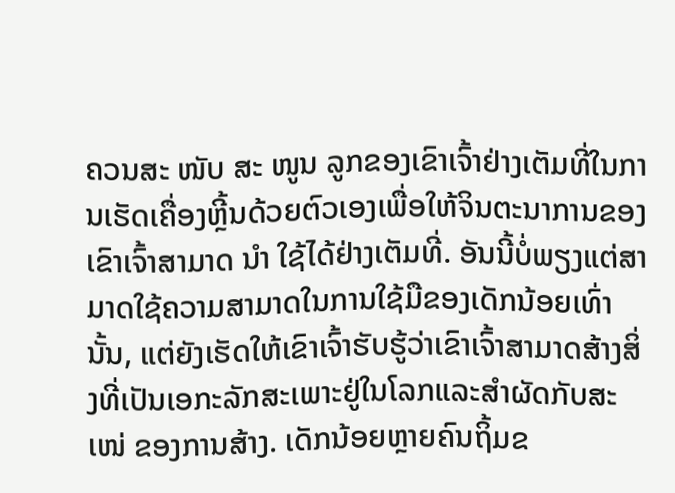ຄວນສະ ໜັບ ສະ ໜູນ ລູກຂອງເຂົາເຈົ້າຢ່າງເຕັມທີ່ໃນການເຮັດເຄື່ອງຫຼີ້ນດ້ວຍຕົວເອງເພື່ອໃຫ້ຈິນຕະນາການຂອງເຂົາເຈົ້າສາມາດ ນຳ ໃຊ້ໄດ້ຢ່າງເຕັມທີ່. ອັນນີ້ບໍ່ພຽງແຕ່ສາມາດໃຊ້ຄວາມສາມາດໃນການໃຊ້ມືຂອງເດັກນ້ອຍເທົ່ານັ້ນ, ແຕ່ຍັງເຮັດໃຫ້ເຂົາເຈົ້າຮັບຮູ້ວ່າເຂົາເຈົ້າສາມາດສ້າງສິ່ງທີ່ເປັນເອກະລັກສະເພາະຢູ່ໃນໂລກແລະສໍາຜັດກັບສະ ເໜ່ ຂອງການສ້າງ. ເດັກນ້ອຍຫຼາຍຄົນຖິ້ມຂ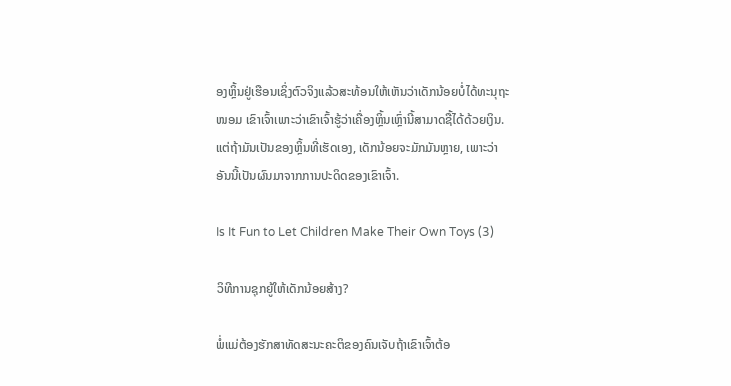ອງຫຼິ້ນຢູ່ເຮືອນເຊິ່ງຕົວຈິງແລ້ວສະທ້ອນໃຫ້ເຫັນວ່າເດັກນ້ອຍບໍ່ໄດ້ທະນຸຖະ ໜອມ ເຂົາເຈົ້າເພາະວ່າເຂົາເຈົ້າຮູ້ວ່າເຄື່ອງຫຼິ້ນເຫຼົ່ານີ້ສາມາດຊື້ໄດ້ດ້ວຍເງິນ. ແຕ່ຖ້າມັນເປັນຂອງຫຼິ້ນທີ່ເຮັດເອງ, ເດັກນ້ອຍຈະມັກມັນຫຼາຍ, ເພາະວ່າອັນນີ້ເປັນຜົນມາຈາກການປະດິດຂອງເຂົາເຈົ້າ.

Is It Fun to Let Children Make Their Own Toys (3)

ວິທີການຊຸກຍູ້ໃຫ້ເດັກນ້ອຍສ້າງ?

ພໍ່ແມ່ຕ້ອງຮັກສາທັດສະນະຄະຕິຂອງຄົນເຈັບຖ້າເຂົາເຈົ້າຕ້ອ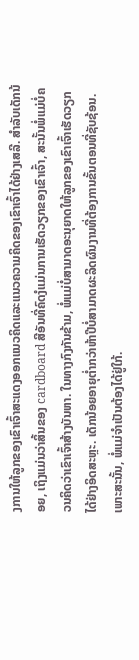ງການໃຫ້ລູກຂອງເຂົາເຈົ້າສະແດງອອກແນວຄິດແລະແນວຄວາມຄິດຂອງເຂົາເຈົ້າໄດ້ຢ່າງເສລີ. ສໍາລັບເດັກນ້ອຍ, ເຖິງແມ່ນວ່າສິ້ນຂອງ cardboard ສີອັນທີ່ຄົດງໍແມ່ນການເຮັດວຽກຂອງເຂົາເຈົ້າ, ສະນັ້ນພໍ່ແມ່ບໍ່ຄວນຄິດວ່າເຂົາເຈົ້າສ້າງບັນຫາ. ໃນທາງກົງກັນຂ້າມ, ພໍ່ແມ່ບໍ່ສາມາດອະນຸຍາດໃຫ້ລູກຂອງເຂົາເຈົ້າເຮັດວຽກໄດ້ຢ່າງອິດສະຫຼະ. ເດັກນ້ອຍອາຍຸຕໍ່າກວ່າຫ້າປີບໍ່ສາມາດຜະລິດຜົນງານທີ່ຕ້ອງການຂັ້ນຕອນທີ່ຊັບຊ້ອນ. ເພາະສະນັ້ນ, ພໍ່ແມ່ຈໍາເປັນຕ້ອງໄດ້ຢູ່ໃກ້.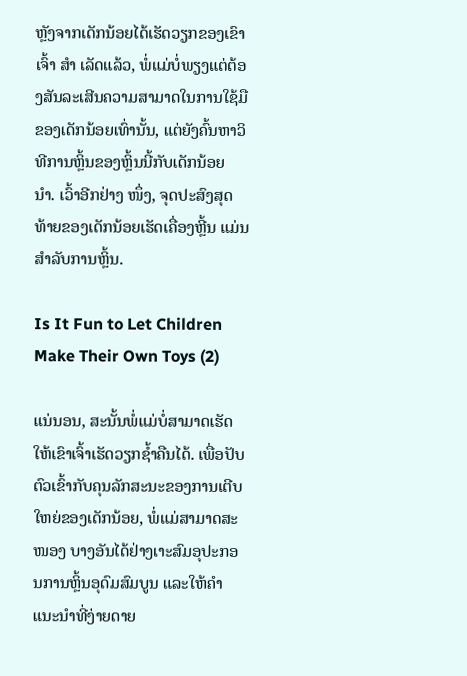ຫຼັງຈາກເດັກນ້ອຍໄດ້ເຮັດວຽກຂອງເຂົາເຈົ້າ ສຳ ເລັດແລ້ວ, ພໍ່ແມ່ບໍ່ພຽງແຕ່ຕ້ອງສັນລະເສີນຄວາມສາມາດໃນການໃຊ້ມືຂອງເດັກນ້ອຍເທົ່ານັ້ນ, ແຕ່ຍັງຄົ້ນຫາວິທີການຫຼິ້ນຂອງຫຼິ້ນນີ້ກັບເດັກນ້ອຍ ນຳ. ເວົ້າອີກຢ່າງ ໜຶ່ງ, ຈຸດປະສົງສຸດທ້າຍຂອງເດັກນ້ອຍເຮັດເຄື່ອງຫຼີ້ນ ແມ່ນສໍາລັບການຫຼິ້ນ.

Is It Fun to Let Children Make Their Own Toys (2)

ແນ່ນອນ, ສະນັ້ນພໍ່ແມ່ບໍ່ສາມາດເຮັດໃຫ້ເຂົາເຈົ້າເຮັດວຽກຊໍ້າຄືນໄດ້. ເພື່ອປັບຕົວເຂົ້າກັບຄຸນລັກສະນະຂອງການເຕີບໃຫຍ່ຂອງເດັກນ້ອຍ, ພໍ່ແມ່ສາມາດສະ ໜອງ ບາງອັນໄດ້ຢ່າງເາະສົມອຸປະກອນການຫຼິ້ນອຸດົມສົມບູນ ແລະໃຫ້ຄໍາແນະນໍາທີ່ງ່າຍດາຍ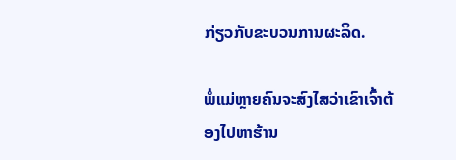ກ່ຽວກັບຂະບວນການຜະລິດ.

ພໍ່ແມ່ຫຼາຍຄົນຈະສົງໄສວ່າເຂົາເຈົ້າຕ້ອງໄປຫາຮ້ານ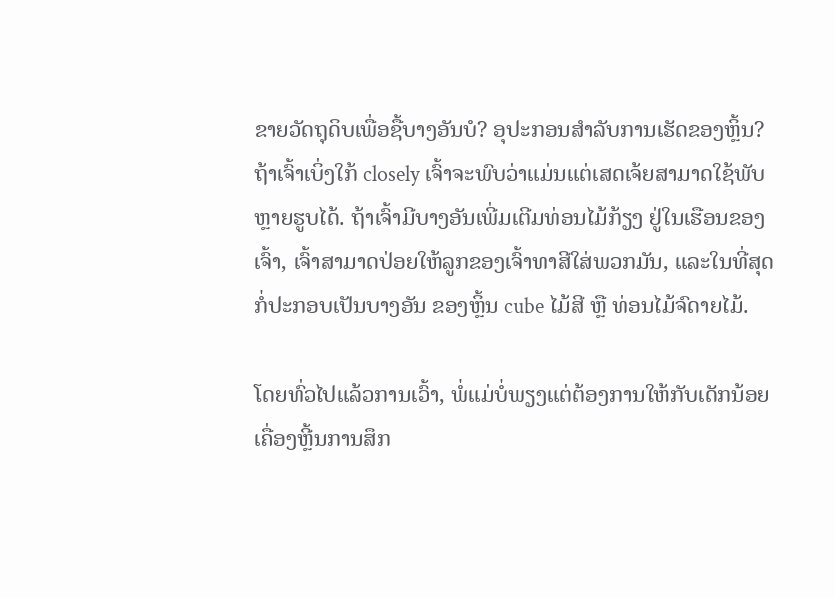ຂາຍວັດຖຸດິບເພື່ອຊື້ບາງອັນບໍ? ອຸປະກອນສໍາລັບການເຮັດຂອງຫຼິ້ນ? ຖ້າເຈົ້າເບິ່ງໃກ້ closely ເຈົ້າຈະພົບວ່າແມ່ນແຕ່ເສດເຈ້ຍສາມາດໃຊ້ພັບຫຼາຍຮູບໄດ້. ຖ້າເຈົ້າມີບາງອັນເພີ່ມເຕີມທ່ອນໄມ້ກ້ຽງ ຢູ່ໃນເຮືອນຂອງເຈົ້າ, ເຈົ້າສາມາດປ່ອຍໃຫ້ລູກຂອງເຈົ້າທາສີໃສ່ພວກມັນ, ແລະໃນທີ່ສຸດກໍ່ປະກອບເປັນບາງອັນ ຂອງຫຼິ້ນ cube ໄມ້ສີ ຫຼື ທ່ອນໄມ້ຈົດາຍໄມ້.

ໂດຍທົ່ວໄປແລ້ວການເວົ້າ, ພໍ່ແມ່ບໍ່ພຽງແຕ່ຕ້ອງການໃຫ້ກັບເດັກນ້ອຍ ເຄື່ອງຫຼີ້ນການສຶກ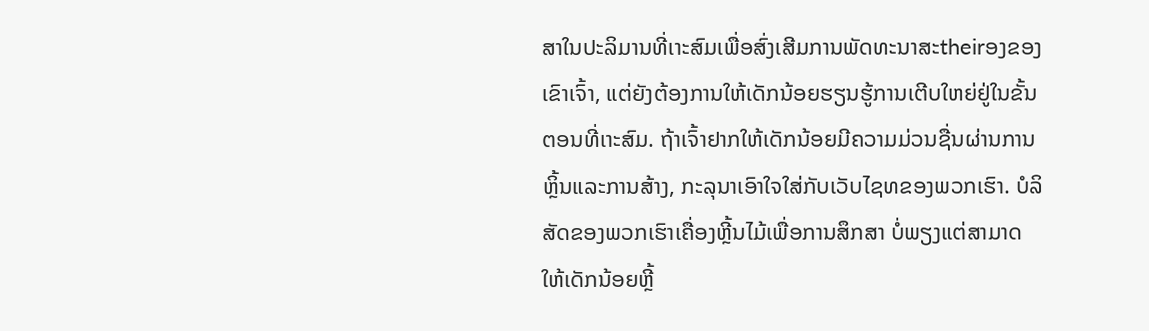ສາໃນປະລິມານທີ່ເາະສົມເພື່ອສົ່ງເສີມການພັດທະນາສະtheirອງຂອງເຂົາເຈົ້າ, ແຕ່ຍັງຕ້ອງການໃຫ້ເດັກນ້ອຍຮຽນຮູ້ການເຕີບໃຫຍ່ຢູ່ໃນຂັ້ນຕອນທີ່ເາະສົມ. ຖ້າເຈົ້າຢາກໃຫ້ເດັກນ້ອຍມີຄວາມມ່ວນຊື່ນຜ່ານການຫຼິ້ນແລະການສ້າງ, ກະລຸນາເອົາໃຈໃສ່ກັບເວັບໄຊທຂອງພວກເຮົາ. ບໍລິສັດຂອງພວກເຮົາເຄື່ອງຫຼີ້ນໄມ້ເພື່ອການສຶກສາ ບໍ່ພຽງແຕ່ສາມາດໃຫ້ເດັກນ້ອຍຫຼີ້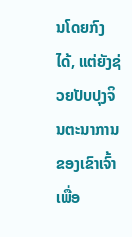ນໂດຍກົງໄດ້, ແຕ່ຍັງຊ່ວຍປັບປຸງຈິນຕະນາການຂອງເຂົາເຈົ້າເພື່ອ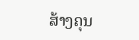ສ້າງຄຸນ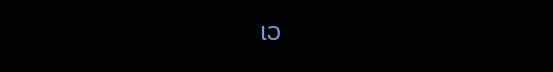ເວ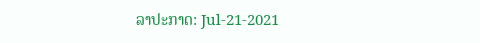ລາປະກາດ: Jul-21-2021